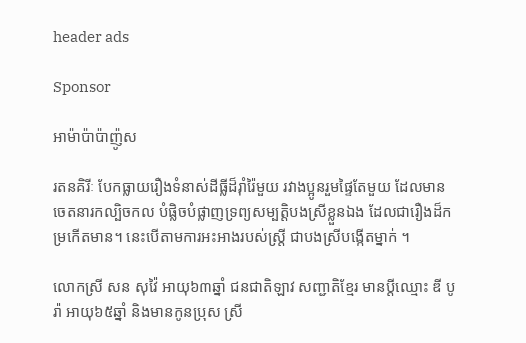header ads

Sponsor

អាម៉ាប៉ាប៉ាញ៉ូស

រតនគិរីៈ បែកធ្លាយរឿងទំនាស់ដីធ្លីដ៏រ៉ាំរ៉ៃមួយ រវាងប្អូនរួមផ្ទៃតែមួយ ដែលមានចេតនារកល្បិចកល បំផ្លិចបំផ្លាញទ្រព្យសម្បត្តិបងស្រីខ្លួនឯង ដែលជារឿងដ៏កម្រកើតមាន។ នេះបើតាមការអះអាងរបស់ស្ត្រី ជាបងស្រីបង្កើតម្នាក់ ។

លោកស្រី សន សុវ៉ៃ អាយុ៦៣ឆ្នាំ ជនជាតិឡាវ សញ្ជាតិខ្មែរ មានប្តីឈ្មោះ ឌី បូរ៉ា អាយុ៦៥ឆ្នាំ និងមានកូនប្រុស ស្រី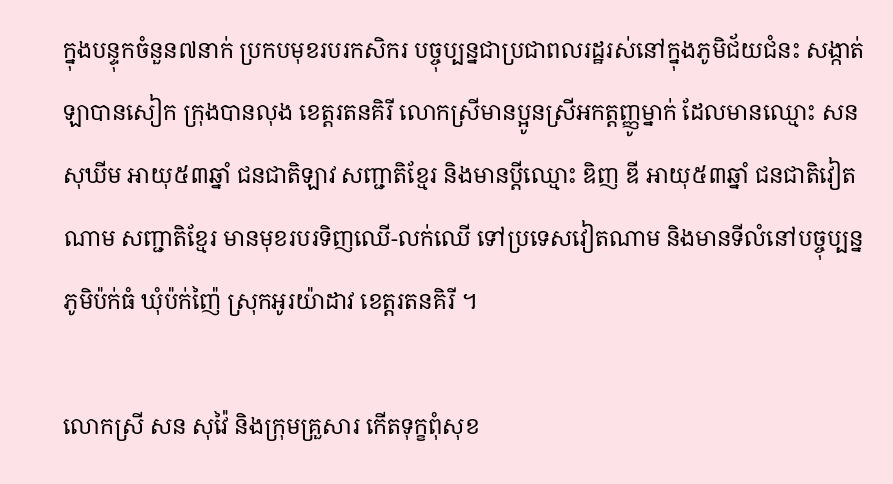ក្នុងបន្ទុកចំនួន៧នាក់ ប្រកបមុខរបរកសិករ បច្ចុប្បន្នជាប្រជាពលរដ្ឋរស់នៅក្នុងភូមិជ័យជំនះ សង្កាត់ ឡាបានសៀក ក្រុងបានលុង ខេត្តរតនគិរី លោកស្រីមានប្អូនស្រីអកត្តញ្ញូម្នាក់ ដែលមានឈ្មោះ សន សុឃីម អាយុ៥៣ឆ្នាំ ជនជាតិឡាវ សញ្ជាតិខ្មែរ និងមានប្តីឈ្មោះ ឌិញ ឌី អាយុ៥៣ឆ្នាំ ជនជាតិវៀតណាម សញ្ជាតិខ្មែរ មានមុខរបរទិញឈើ-លក់ឈើ ទៅប្រទេសវៀតណាម និងមានទីលំនៅបច្ចុប្បន្នភូមិប៉ក់ធំ ឃុំប៉ក់ញ៉ៃ ស្រុកអូរយ៉ាដាវ ខេត្តរតនគិរី ។

លោកស្រី សន សុវ៉ៃ និងក្រុមគ្រួសារ កើតទុក្ខពុំសុខ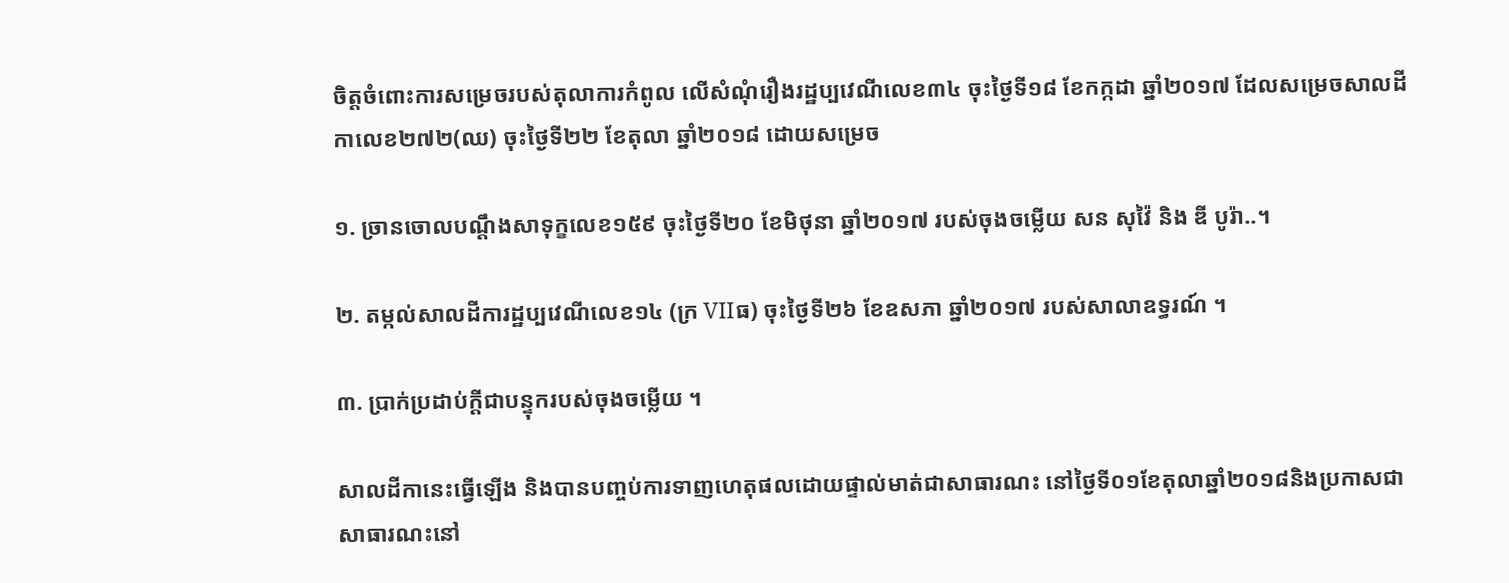ចិត្តចំពោះការសម្រេចរបស់តុលាការកំពូល លើសំណុំរឿងរដ្ឋប្បវេណីលេខ៣៤ ចុះថ្ងៃទី១៨ ខែកក្កដា ឆ្នាំ២០១៧ ដែលសម្រេចសាលដីកាលេខ២៧២(ឈ) ចុះថ្ងៃទី២២ ខែតុលា ឆ្នាំ២០១៨ ដោយសម្រេច

១. ច្រានចោលបណ្តឹងសាទុក្ខលេខ១៥៩ ចុះថ្ងៃទី២០ ខែមិថុនា ឆ្នាំ២០១៧ របស់ចុងចម្លើយ សន សុវ៉ៃ និង ឌី បូរ៉ា..។

២. តម្កល់សាលដីការដ្ឋប្បវេណីលេខ១៤ (ក្រ VIIធ) ចុះថ្ងៃទី២៦ ខែឧសភា ឆ្នាំ២០១៧ របស់សាលាឧទ្ធរណ៍ ។

៣. ប្រាក់ប្រដាប់ក្តីជាបន្ទុករបស់ចុងចម្លើយ ។

សាលដីកានេះធ្វើឡើង និងបានបញ្ចប់ការទាញហេតុផលដោយផ្ទាល់មាត់ជាសាធារណះ នៅថ្ងៃទី០១ខែតុលាឆ្នាំ២០១៨និងប្រកាសជាសាធារណះនៅ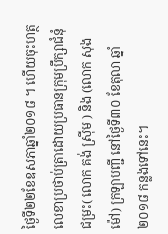ថ្ងៃទី២២ខែឧសភាឆ្នាំ២០១៨ ។ ហើយចុះហត្ថលេខាប្រថាប់ត្រាដោយប្រធានក្រុមប្រឹក្សាជំនុំជម្រះ( លោក គង់ ស៊្រីម ) និង (លោក សុង ម៉ៅ) ក្រឡាបញ្ជី នៅថ្ងៃទី៣០ ខែតុលា ឆ្នាំ២០១៨ កន្លងទៅនេះ។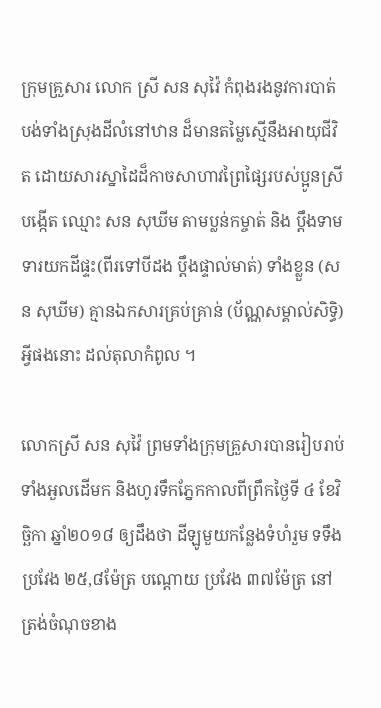ក្រុមគ្រួសារ លោក ស្រី សន សុវ៉ៃ កំពុងរងនូវការបាត់បង់ទាំងស្រុងដីលំនៅឋាន ដ៏មានតម្លៃស្មើនឹងអាយុជីវិត ដោយសារស្នាដៃដ៏កាចសាហាវព្រៃផ្សៃរបស់ប្អូនស្រីបង្កើត ឈ្មោះ សន សុឃីម តាមប្លន់កម្ចាត់ និង ប្តឹងទាមទារយកដីផ្ទះ(ពីរទៅបីដង ប្តឹងផ្ទាល់មាត់) ទាំងខ្លួន (សន សុឃីម) គ្មានឯកសារគ្រប់គ្រាន់ (ប័ណ្ណសម្គាល់សិទ្ធិ) អ្វីផងនោះ ដល់តុលាកំពូល ។

លោកស្រី សន សុវ៉ៃ ព្រមទាំងក្រុមគ្រួសារបានរៀបរាប់ទាំងអួលដើមក និងហូរទឹកភ្នែកកាលពីព្រឹកថ្ងៃទី ៤ ខែវិច្ឆិកា ឆ្នាំ២០១៨ ឲ្យដឹងថា ដីឡូមួយកន្លែងទំហំរួម ទទឹងប្រវែង ២៥,៨ម៉ែត្រ បណ្តោយ ប្រវែង ៣៧ម៉ែត្រ នៅត្រង់ចំណុចខាង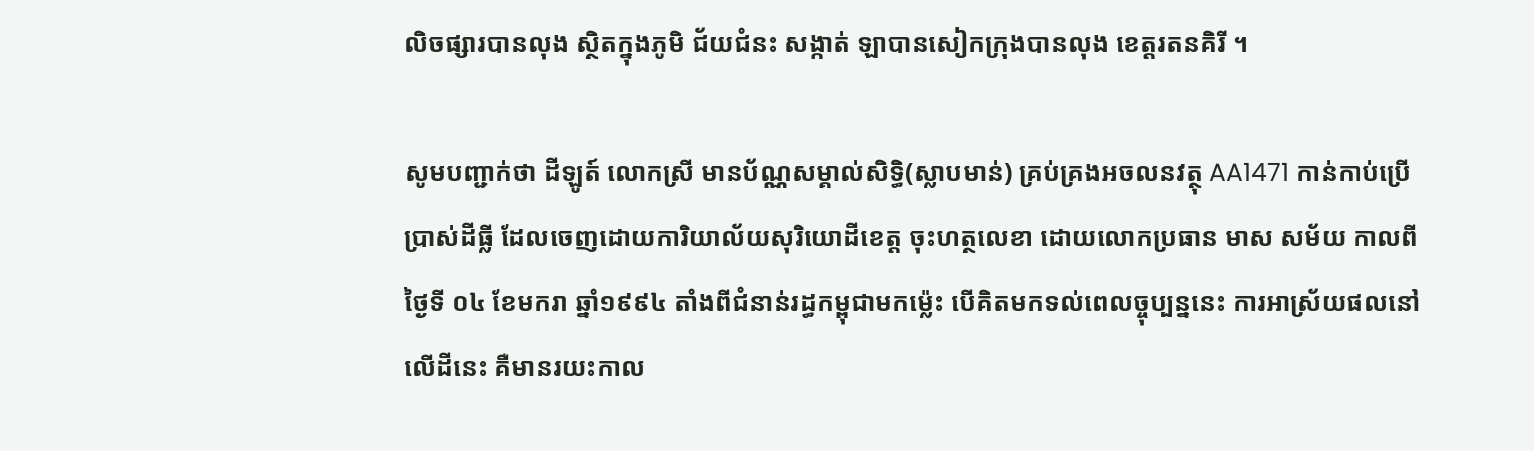លិចផ្សារបានលុង ស្ថិតក្នុងភូមិ ជ័យជំនះ សង្កាត់ ឡាបានសៀកក្រុងបានលុង ខេត្តរតនគិរី ។

សូមបញ្ជាក់ថា ដីឡូត៍ លោកស្រី មានប័ណ្ណសម្គាល់សិទ្ធិ(ស្លាបមាន់) គ្រប់គ្រងអចលនវត្ថុ AA1471 កាន់កាប់ប្រើប្រាស់ដីធ្លី ដែលចេញដោយការិយាល័យសុរិយោដីខេត្ត ចុះហត្ថលេខា ដោយលោកប្រធាន មាស សម័យ កាលពីថ្ងៃទី ០៤ ខែមករា ឆ្នាំ១៩៩៤ តាំងពីជំនាន់រដ្ធកម្ពុជាមកម្ល៉េះ បើគិតមកទល់ពេលច្ចុប្បន្ននេះ ការអាស្រ័យផលនៅលើដីនេះ គឺមានរយះកាល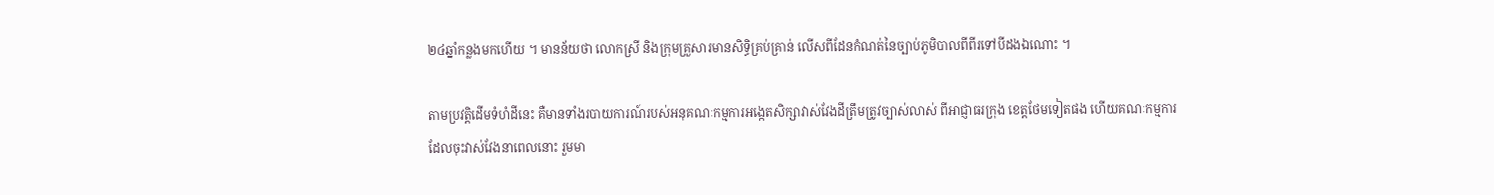២៤ឆ្នាំកន្លងមកហើយ ។ មានន័យថា លោកស្រី និងក្រុមគ្រួសារមានសិទ្ធិគ្រប់គ្រាន់ លើសពីដែនកំណត់នៃច្បាប់ភូមិបាលពីពីរទៅបីដងឯណោះ ។

តាមប្រវត្តិដើមទំហំដីនេះ គឺមានទាំងរបាយការណ៍របស់អនុគណៈកម្មការអង្កេតសិក្សាវាស់វែងដីត្រឹមត្រូវច្បាស់លាស់ ពីអាជ្ញាធរក្រុង ខេត្តថែមទៀតផង ហើយគណៈកម្មការ ដែលចុះវាស់វែងនាពេលនោះ រួមមា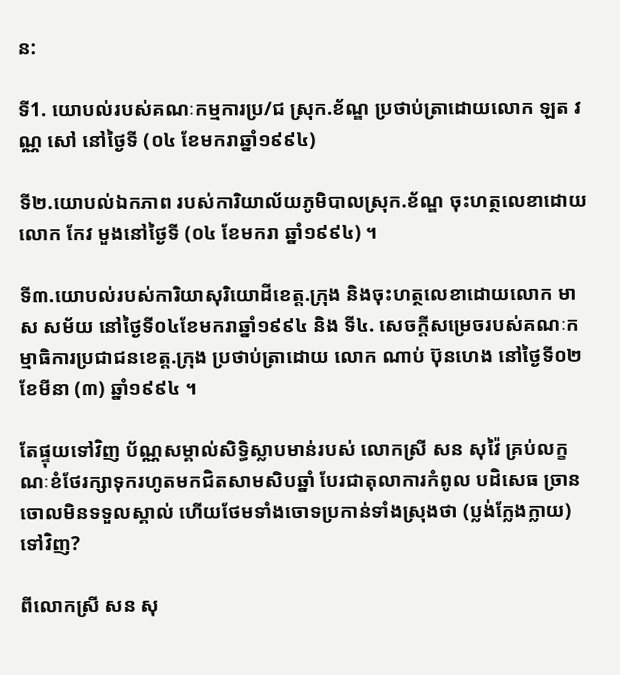ន:

ទី1. យោបល់របស់គណៈកម្មការប្រ/ជ ស្រុក.ខ័ណ្ឌ ប្រថាប់ត្រាដោយលោក ឡត វណ្ណ សៅ នៅថ្ងៃទី (០៤ ខែមករាឆ្នាំ១៩៩៤)

ទី២.យោបល់ឯកភាព របស់ការិយាល័យភូមិបាលស្រុក.ខ័ណ្ឌ ចុះហត្ថលេខាដោយលោក កែវ មួងនៅថ្ងៃទី (០៤ ខែមករា ឆ្នាំ១៩៩៤) ។

ទី៣.យោបល់របស់ការិយាសុរិយោដីខេត្ត.ក្រុង និងចុះហត្ថលេខាដោយលោក មាស សម័យ នៅថ្ងៃទី០៤ខែមករាឆ្នាំ១៩៩៤ និង ទី៤. សេចក្តីសម្រេចរបស់គណៈកម្មាធិការប្រជាជនខេត្ត.ក្រុង ប្រថាប់ត្រាដោយ លោក ណាប់ ប៊ុនហេង នៅថ្ងៃទី០២ ខែមីនា (៣) ឆ្នាំ១៩៩៤ ។

តែផ្ទុយទៅវិញ ប័ណ្ណសម្គាល់សិទិ្ធស្លាបមាន់របស់ លោកស្រី សន សុវ៉ៃ គ្រប់លក្ខណៈខំថែរក្សាទុករហូតមកជិតសាមសិបឆ្នាំ បែរជាតុលាការកំពូល បដិសេធ ច្រានចោលមិនទទួលស្គាល់ ហើយថែមទាំងចោទប្រកាន់ទាំងស្រុងថា (ប្លង់ក្លែងក្លាយ) ទៅវិញ?

ពីលោកស្រី សន សុ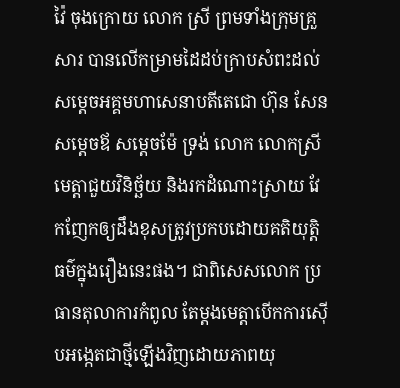វ៉ៃ ចុងក្រោយ លោក ស្រី ព្រមទាំងក្រុមគ្រួសារ បានលើកម្រាមដៃដប់ក្រាបសំពះដល់សម្តេចអគ្គមហាសេនាបតីតេជោ ហ៊ុន សែន សម្តេចឪ សម្តេចម៉ែ ទ្រង់ លោក លោកស្រី មេត្តាជួយវិនិច្ឆ័យ និងរកដំណោះស្រាយ វែកញែកឲ្យដឹងខុសត្រូវប្រកបដោយគតិយុត្តិធម៌ក្នុងរឿងនេះផង។ ជាពិសេសលោក ប្រធានតុលាការកំពូល តែម្តងមេត្តាបើកការស៊ើបអង្កេតជាថ្មីឡើងវិញដោយភាពយុ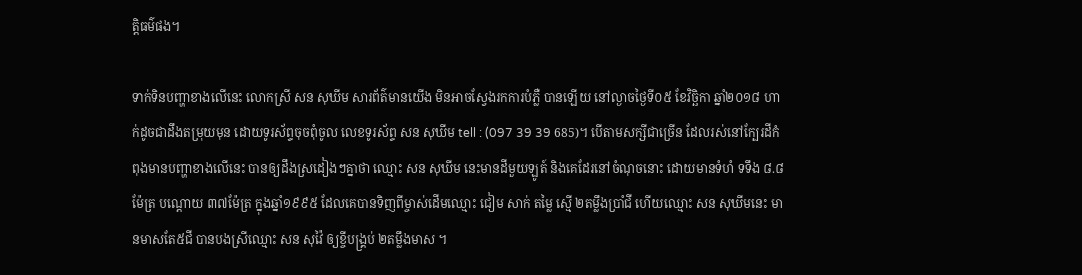ត្តិធម៌ផង។

ទាក់ទិនបញ្ហាខាងលើនេះ លោកស្រី សន សុឃីម សារព័ត៌មានយើង មិនអាចស្វែងរកការបំភ្លឺ បានឡើយ នៅល្ងាចថ្ងៃទី០៥ ខែវិច្ឆិកា ឆ្នាំ២០១៨ ហាក់ដូចជាដឹងតម្រុយមុន ដោយទូរស័ព្ទចុចពុំចូល លេខទូរស័ព្ទ សន សុឃីម tell : (097 39 39 685)។ បើតាមសក្សីជាច្រើន ដែលរស់នៅក្បែរដីកំពុងមានបញ្ហាខាងលើនេះ បានឲ្យដឹងស្រដៀងៗគ្នាថា ឈ្មោះ សន សុឃីម នេះមានដីមួយឡូត៍ និងគេដែរនៅចំណុចនោះ ដោយមានទំហំ ទទឹង ៨.៨ម៉ែត្រ បណ្តោយ ៣៧ម៉ែត្រ ក្នុងឆ្នាំ១៩៩៥ ដែលគេបានទិញពីម្ចាស់ដើមឈ្មោះ ជៀម សាក់ តម្លៃ ស្មើ ២តម្លឹងប្រាំជី ហើយឈ្មោះ សន សុឃីមនេះ មានមាសតែ៥ជី បានបងស្រីឈ្មោះ សន សុវ៉ៃ ឲ្យខ្ចីបង្គ្រប់ ២តម្លឹងមាស ។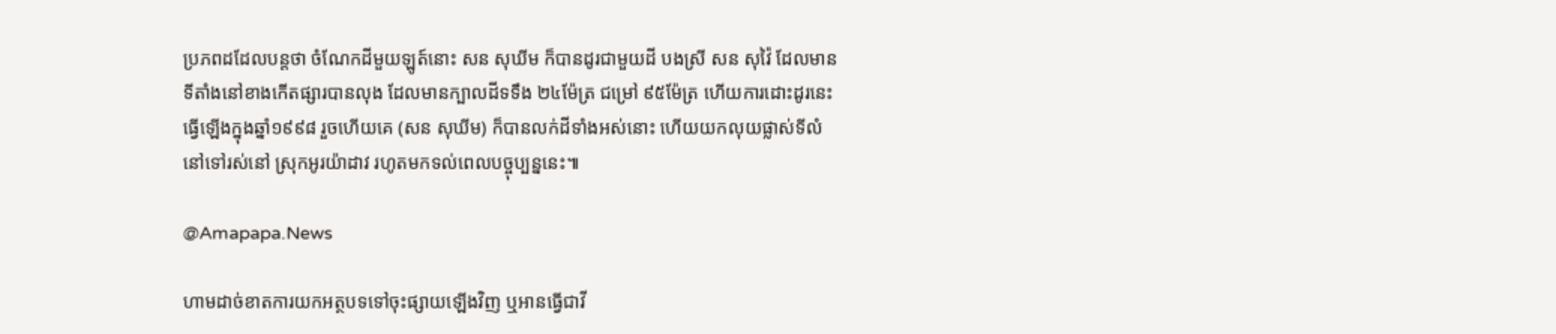ប្រភពដដែលបន្តថា ចំណែកដីមួយឡូត៍នោះ សន សុឃីម ក៏បានដូរជាមួយដី បងស្រី សន សុវ៉ៃ ដែលមានទីតាំងនៅខាងកើតផ្សារបានលុង ដែលមានក្បាលដីទទឹង ២៤ម៉ែត្រ ជម្រៅ ៩៥ម៉ែត្រ ហើយការដោះដូរនេះធ្វើឡើងក្នុងឆ្នាំ១៩៩៨ រួចហើយគេ (សន សុឃីម) ក៏បានលក់ដីទាំងអស់នោះ ហើយយកលុយផ្លាស់ទីលំនៅទៅរស់នៅ ស្រុកអូរយ៉ាដាវ រហូតមកទល់ពេលបច្ចុប្បន្ននេះ៕

@Amapapa.News

ហាមដាច់ខាតការយកអត្ថបទទៅចុះផ្សាយឡើងវិញ ឬអានធ្វើជាវី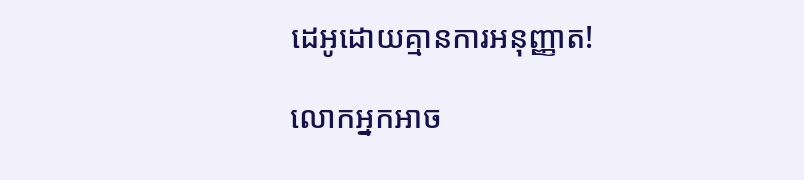ដេអូដោយគ្មានការអនុញ្ញាត!

លោកអ្នកអាច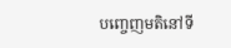បញ្ចេញមតិនៅទី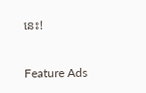នេះ!

Feature Ads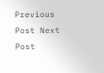Previous Post Next Post